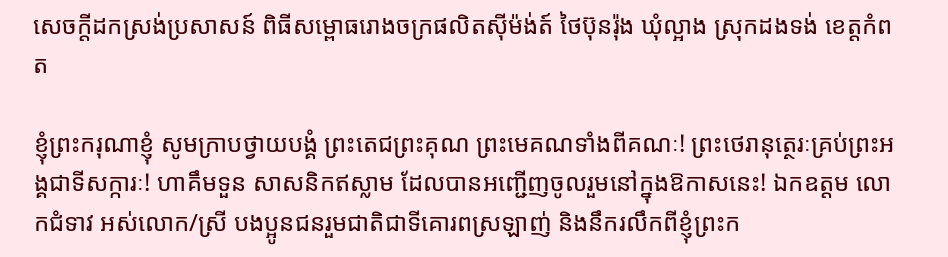សេចក្តីដកស្រង់ប្រសាសន៍ ពិធីសម្ពោធរោងចក្រផលិតស៊ីម៉ង់ត៍ ថៃប៊ុនរ៉ុង ឃុំល្អាង ស្រុកដងទង់ ខេត្តកំពត

ខ្ញុំព្រះករុណាខ្ញុំ សូមក្រាបថ្វាយបង្គំ ព្រះតេជព្រះគុណ ព្រះមេគណទាំងពីគណៈ! ព្រះថេរានុត្ថេរៈគ្រប់ព្រះអង្គជាទីសក្ការៈ! ហាគឹមទួន សាសនិកឥស្លាម ដែលបានអញ្ជើញចូលរួមនៅក្នុងឱកាសនេះ! ឯកឧត្តម លោកជំទាវ អស់លោក/ស្រី បងប្អូនជនរួមជាតិជាទីគោរពស្រឡាញ់ និងនឹករលឹកពីខ្ញុំព្រះក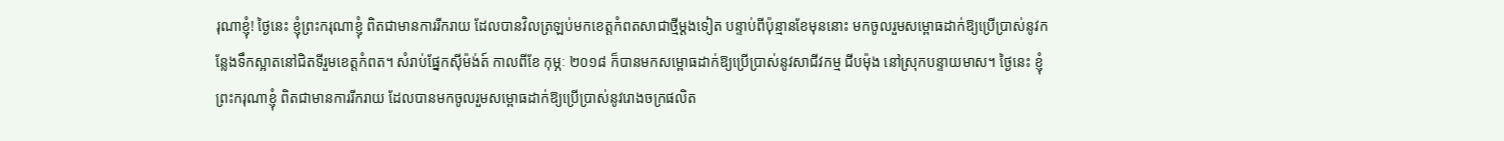រុណាខ្ញុំ! ថ្ងៃនេះ ខ្ញុំព្រះករុណាខ្ញុំ ពិតជាមានការរីករាយ ដែលបានវិលត្រឡប់មកខេត្តកំពតសាជាថ្មីម្ដងទៀត បន្ទាប់ពីប៉ុន្មានខែមុននោះ មកចូលរួមសម្ពោធដាក់ឱ្យប្រើប្រាស់នូវកន្លែងទឹកស្អាតនៅជិតទីរួមខេត្តកំពត។ សំរាប់ផ្នែកស៊ីម៉ង់ត៍ កាលពីខែ កុម្ភៈ ២០១៨ ក៏បានមកសម្ពោធដាក់ឱ្យប្រើប្រាស់នូវសាជីវកម្ម ជីបម៉ុង នៅស្រុកបន្ទាយមាស។ ថ្ងៃនេះ ខ្ញុំព្រះករុណាខ្ញុំ ពិតជាមានការរីករាយ ដែលបានមកចូលរួមសម្ពោធដាក់ឱ្យប្រើប្រាស់នូវរោងចក្រផលិត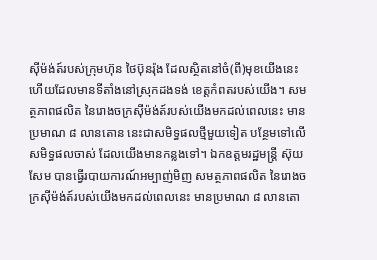ស៊ីម៉ង់ត៍របស់ក្រុមហ៊ុន ថៃប៊ុនរ៉ុង ដែលស្ថិតនៅចំ(ពី)មុខយើងនេះ ហើយដែលមានទីតាំងនៅស្រុកដងទង់ ខេត្តកំពតរបស់យើង។ សមត្ថភាពផលិត នៃរោងចក្រស៊ីម៉ង់ត៍របស់យើងមកដល់ពេលនេះ មានប្រមាណ ៨ លានតោន នេះជាសមិទ្ធផលថ្មីមួយទៀត បន្ថែមទៅលើសមិទ្ធផលចាស់ ដែលយើងមានកន្លងទៅ។ ឯកឧត្តមរដ្ឋមន្រ្តី ស៊ុយ សែម បានធ្វើរបាយការណ៍អម្បាញ់មិញ សមត្ថភាពផលិត នៃរោងចក្រស៊ីម៉ង់ត៍របស់យើងមកដល់ពេលនេះ មានប្រមាណ ៨ លានតោ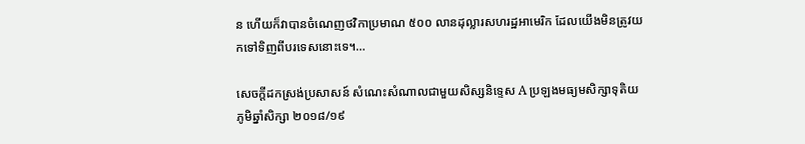ន ហើយក៏វាបានចំណេញថវិកាប្រមាណ ៥០០ លានដុល្លារសហរដ្ឋអាមេរិក ដែលយើងមិនត្រូវយកទៅទិញពីបរទេសនោះទេ។…

សេចក្តីដកស្រង់ប្រសាសន៍ សំណេះសំណាលជាមួយសិស្សនិទ្ទេស A ប្រឡងមធ្យមសិក្សាទុតិយភូមិឆ្នាំសិក្សា ២០១៨/១៩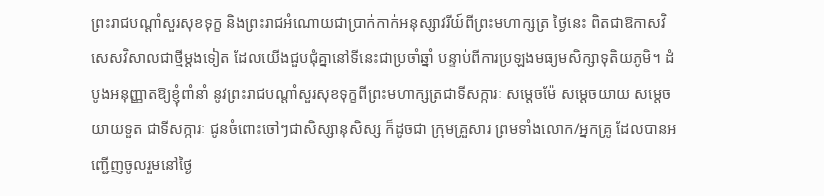ព្រះរាជបណ្ដាំសួរសុខទុក្ខ និងព្រះរាជអំណោយជាប្រាក់កាក់អនុស្សាវរីយ៍ពីព្រះមហាក្សត្រ ថ្ងៃនេះ ពិតជាឱកាសវិសេសវិសាលជាថ្មីម្ដងទៀត ដែលយើងជួបជុំគ្នានៅទីនេះជាប្រចាំឆ្នាំ បន្ទាប់ពីការប្រឡងមធ្យមសិក្សាទុតិយភូមិ។ ដំបូងអនុញ្ញាតឱ្យខ្ញុំពាំនាំ នូវព្រះរាជបណ្ដាំសួរសុខទុក្ខពីព្រះមហាក្សត្រជាទីសក្ការៈ សម្ដេចម៉ែ សម្ដេចយាយ សម្ដេចយាយទួត ជាទីសក្ការៈ ជូនចំពោះចៅៗជាសិស្សានុសិស្ស ក៏ដូចជា ក្រុមគ្រួសារ ព្រមទាំងលោក/អ្នកគ្រូ ដែលបានអញ្ជើញចូលរួមនៅថ្ងៃ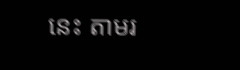នេះ តាមរ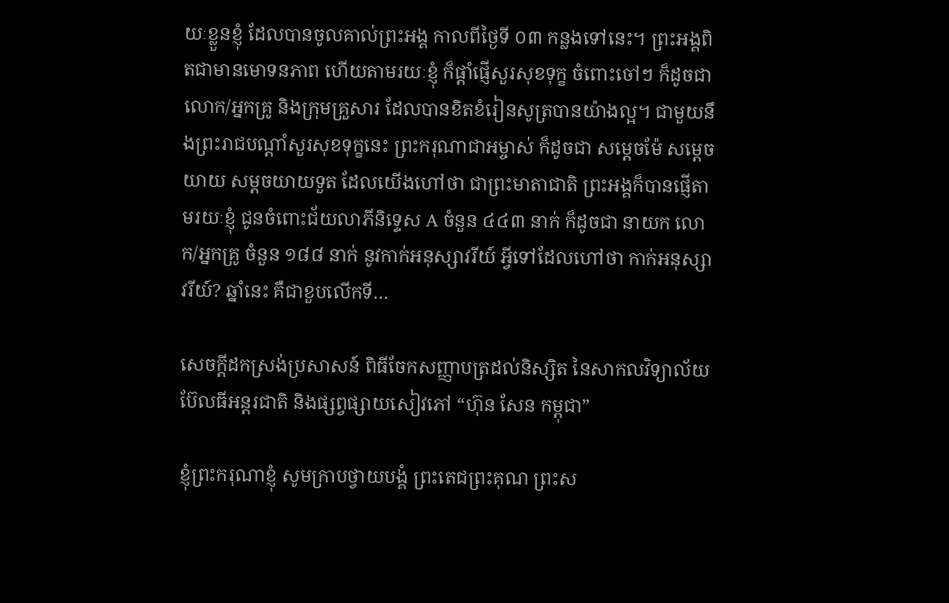យៈខ្លួនខ្ញុំ ដែលបានចូលគាល់ព្រះអង្គ កាលពីថ្ងៃទី ០៣ កន្លងទៅនេះ។ ព្រះអង្គពិតជាមានមោទនភាព ហើយតាមរយៈខ្ញុំ ក៏ផ្ដាំផ្ញើសួរសុខទុក្ខ ចំពោះចៅៗ ក៏ដូចជា លោក/អ្នកគ្រូ និងក្រុមគ្រួសារ ដែលបានខិតខំរៀនសូត្របានយ៉ាងល្អ។ ជាមួយនឹងព្រះរាជបណ្ដាំសួរសុខទុក្ខនេះ ព្រះករុណាជាអម្ចាស់ ក៏ដូចជា សម្ដេចម៉ែ សម្ដេចយាយ សម្ដចយាយទួត ដែលយើងហៅថា ជាព្រះមាតាជាតិ ព្រះអង្គក៏បានផ្ញើតាមរយៈខ្ញុំ ជូនចំពោះជ័យលាភីនិទ្ទេស A ចំនួន ៤៤៣ នាក់ ក៏ដូចជា នាយក លោក/អ្នកគ្រូ ចំនួន ១៨៨ នាក់ នូវកាក់អនុស្សាវរីយ៍ អ្វីទៅដែលហៅថា កាក់អនុស្សាវរីយ៍? ឆ្នាំនេះ គឺជាខួបលើកទី…

សេចក្តីដកស្រង់ប្រសាសន៍ ពិធីចែកសញ្ញាបត្រដល់និស្សិត នៃសាកលវិទ្យាល័យ ប៊ែលធីអន្តរជាតិ និងផ្សព្វផ្សាយសៀវភៅ “ហ៊ុន សែន កម្ពុជា”

ខ្ញុំព្រះករុណាខ្ញុំ សូមក្រាបថ្វាយបង្គំ ព្រះតេជព្រះគុណ ព្រះស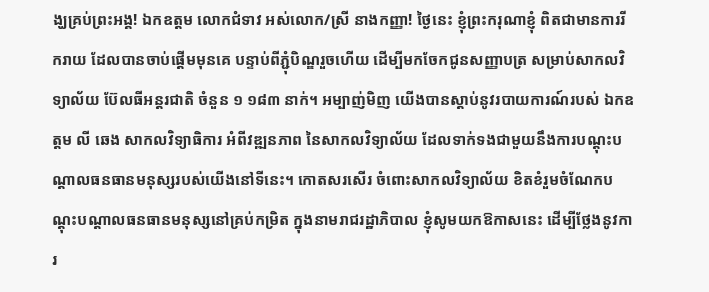ង្ឃគ្រប់ព្រះអង្គ! ឯកឧត្តម លោកជំទាវ អស់លោក/ស្រី នាងកញ្ញា! ថ្ងៃនេះ ខ្ញុំព្រះករុណាខ្ញុំ ពិតជាមានការរីករាយ ដែលបានចាប់ផ្ដើមមុនគេ បន្ទាប់ពីភ្ជុំបិណ្ឌរួចហើយ ដើម្បីមកចែកជូនសញ្ញាបត្រ សម្រាប់សាកលវិទ្យាល័យ ប៊ែលធីអន្តរជាតិ ចំនួន ១ ១៨៣ នាក់។ អម្បាញ់មិញ យើងបានស្ដាប់នូវរបាយការណ៍របស់ ឯកឧត្តម លី ឆេង សាកលវិទ្យាធិការ អំពីវឌ្ឍនភាព នៃសាកលវិទ្យាល័យ ដែលទាក់ទងជាមួយនឹងការបណ្ដុះបណ្ដាលធនធានមនុស្សរបស់យើងនៅទីនេះ។ កោតសរសើរ ចំពោះសាកលវិទ្យាល័យ ខិតខំរួមចំណែកបណ្តុះបណ្តាលធនធានមនុស្សនៅគ្រប់កម្រិត ក្នុងនាមរាជរដ្ឋាភិបាល ខ្ញុំសូមយកឱកាសនេះ ដើម្បីថ្លែងនូវការ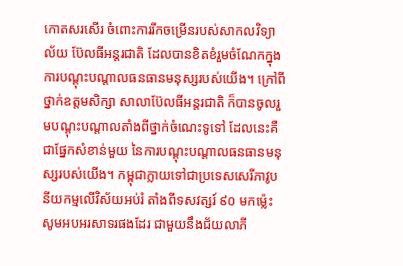កោតសរសើរ ចំពោះការរីកចម្រើនរបស់សាកលវិទ្យាល័យ ប៊ែលធីអន្តរជាតិ ដែលបានខិតខំរួមចំណែកក្នុងការបណ្ដុះបណ្ដាលធនធានមនុស្សរបស់យើង។ ក្រៅពីថ្នាក់ឧត្តមសិក្សា សាលាប៊ែលធីអន្តរជាតិ ក៏បានចូលរួមបណ្ដុះបណ្ដាលតាំងពីថ្នាក់ចំណេះទូទៅ ដែលនេះគឺជាផ្នែកសំខាន់មួយ នៃការបណ្ដុះបណ្ដាលធនធានមនុស្សរបស់យើង។ កម្ពុជាក្លាយទៅជាប្រទេសសេរីភាវូបនីយកម្មលើវិស័យអប់រំ តាំងពីទសវត្សរ៍ ៩០ មកម្ល៉េះ សូមអបអរសាទរផងដែរ ជាមួយនឹងជ័យលាភី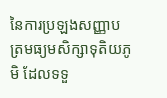នៃការប្រឡងសញ្ញាបត្រមធ្យមសិក្សាទុតិយភូមិ ដែលទទួ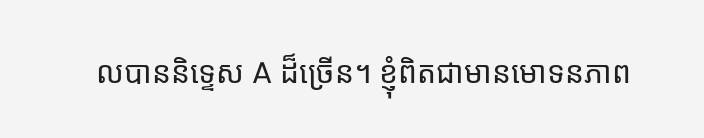លបាននិទ្ទេស A ដ៏ច្រើន។ ខ្ញុំពិតជាមានមោទនភាព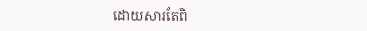ដោយសារតែពិ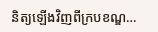និត្យឡើងវិញពីក្របខណ្ឌ…